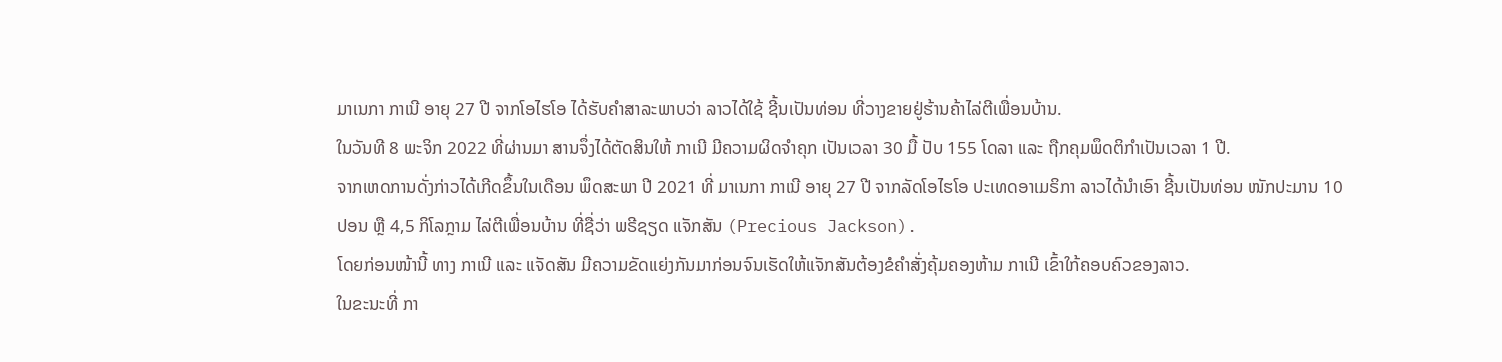ມາເນກາ ກາເນີ ອາຍຸ 27 ປີ ຈາກໂອໄຮໂອ ໄດ້ຮັບຄຳສາລະພາບວ່າ ລາວໄດ້ໃຊ້ ຊີ້ນເປັນທ່ອນ ທີ່ວາງຂາຍຢູ່ຮ້ານຄ້າໄລ່ຕີເພື່ອນບ້ານ.
ໃນວັນທີ 8 ພະຈິກ 2022 ທີ່ຜ່ານມາ ສານຈຶ່ງໄດ້ຕັດສິນໃຫ້ ກາເນີ ມີຄວາມຜິດຈຳຄຸກ ເປັນເວລາ 30 ມື້ ປັບ 155 ໂດລາ ແລະ ຖືກຄຸມພຶດຕິກຳເປັນເວລາ 1 ປີ.
ຈາກເຫດການດັ່ງກ່າວໄດ້ເກີດຂຶ້ນໃນເດືອນ ພຶດສະພາ ປີ 2021 ທີ່ ມາເນກາ ກາເນີ ອາຍຸ 27 ປີ ຈາກລັດໂອໄຮໂອ ປະເທດອາເມຣິກາ ລາວໄດ້ນຳເອົາ ຊີ້ນເປັນທ່ອນ ໜັກປະມານ 10 ປອນ ຫຼື 4,5 ກິໂລກຼາມ ໄລ່ຕີເພື່ອນບ້ານ ທີ່ຊື່ວ່າ ພຣີຊຽດ ແຈັກສັນ (Precious Jackson).
ໂດຍກ່ອນໜ້ານີ້ ທາງ ກາເນີ ແລະ ແຈັດສັນ ມີຄວາມຂັດແຍ່ງກັນມາກ່ອນຈົນເຮັດໃຫ້ແຈັກສັນຕ້ອງຂໍຄຳສັ່ງຄຸ້ມຄອງຫ້າມ ກາເນີ ເຂົ້າໃກ້ຄອບຄົວຂອງລາວ.
ໃນຂະນະທີ່ ກາ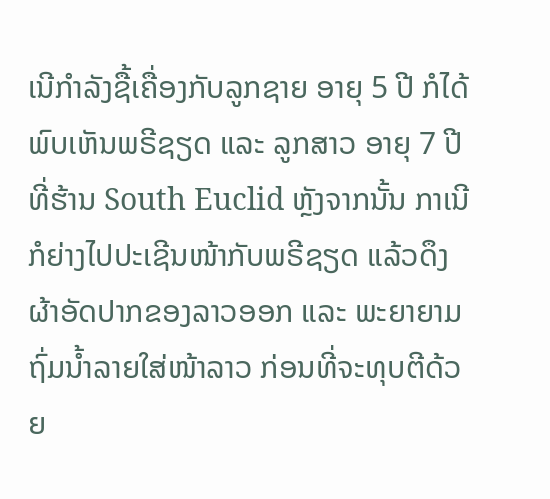ເນີກຳລັງຊື້ເຄື່ອງກັບລູກຊາຍ ອາຍຸ 5 ປີ ກໍໄດ້ພົບເຫັນພຣີຊຽດ ແລະ ລູກສາວ ອາຍຸ 7 ປີ ທີ່ຮ້ານ South Euclid ຫຼັງຈາກນັ້ນ ກາເນີກໍຍ່າງໄປປະເຊີນໜ້າກັບພຣີຊຽດ ແລ້ວດຶງຜ້າອັດປາກຂອງລາວອອກ ແລະ ພະຍາຍາມຖົ່ມນ້ຳລາຍໃສ່ໜ້າລາວ ກ່ອນທີ່ຈະທຸບຕີດ້ວຍ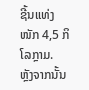ຊີ້ນແທ່ງ ໜັກ 4,5 ກິໂລກຼາມ.
ຫຼັງຈາກນັ້ນ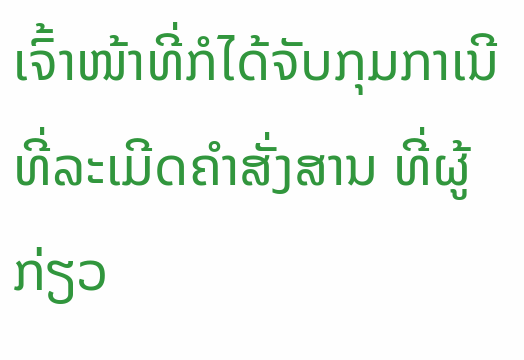ເຈົ້າໜ້າທີ່ກໍໄດ້ຈັບກຸມກາເນີ ທີ່ລະເມີດຄຳສັ່ງສານ ທີ່ຜູ້ກ່ຽວ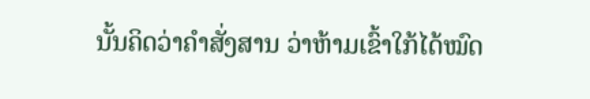ນັ້ນຄິດວ່າຄຳສັ່ງສານ ວ່າຫ້າມເຂົ້າໃກ້ໄດ້ໝົດ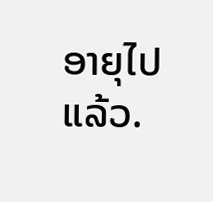ອາຍຸໄປແລ້ວ.